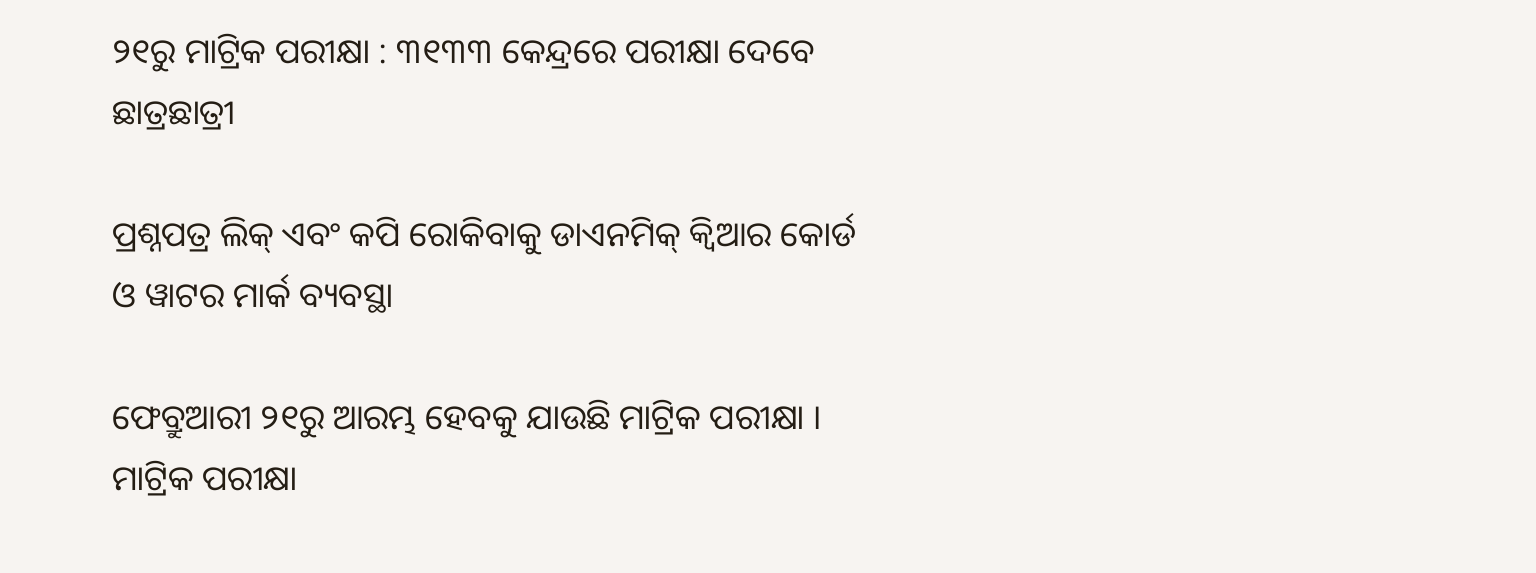୨୧ରୁ ମାଟ୍ରିକ ପରୀକ୍ଷା : ୩୧୩୩ କେନ୍ଦ୍ରରେ ପରୀକ୍ଷା ଦେବେ ଛାତ୍ରଛାତ୍ରୀ

ପ୍ରଶ୍ନପତ୍ର ଲିକ୍ ଏବଂ କପି ରୋକିବାକୁ ଡାଏନମିକ୍ କ୍ବିଆର କୋର୍ଡ ଓ ୱାଟର ମାର୍କ ବ୍ୟବସ୍ଥା

ଫେବ୍ରୁଆରୀ ୨୧ରୁ ଆରମ୍ଭ ହେବକୁ ଯାଉଛି ମାଟ୍ରିକ ପରୀକ୍ଷା । ମାଟ୍ରିକ ପରୀକ୍ଷା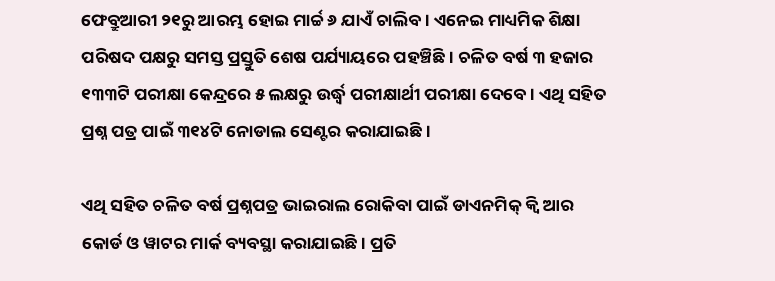ଫେବ୍ରୁଆରୀ ୨୧ରୁ ଆରମ୍ଭ ହୋଇ ମାର୍ଚ୍ଚ ୬ ଯାଏଁ ଚାଲିବ। ଏନେଇ ମାଧ୍ୟମିକ ଶିକ୍ଷା ପରିଷଦ ପକ୍ଷରୁ ସମସ୍ତ ପ୍ରସ୍ତୁତି ଶେଷ ପର୍ଯ୍ୟାୟରେ ପହଞ୍ଚିଛି। ଚଳିତ ବର୍ଷ ୩ ହଜାର ୧୩୩ଟି ପରୀକ୍ଷା କେନ୍ଦ୍ରରେ ୫ ଲକ୍ଷରୁ ଉର୍ଦ୍ଧ୍ବ ପରୀକ୍ଷାର୍ଥୀ ପରୀକ୍ଷା ଦେବେ । ଏଥି ସହିତ ପ୍ରଶ୍ନ ପତ୍ର ପାଇଁ ୩୧୪ଟି ନୋଡାଲ ସେଣ୍ଟର କରାଯାଇଛି ।

ଏଥି ସହିତ ଚଳିତ ବର୍ଷ ପ୍ରଶ୍ନପତ୍ର ଭାଇରାଲ ରୋକିବା ପାଇଁ ଡାଏନମିକ୍ କ୍ବି ଆର କୋର୍ଡ ଓ ୱାଟର ମାର୍କ ବ୍ୟବସ୍ଥା କରାଯାଇଛି। ପ୍ରତି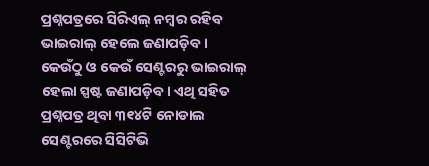ପ୍ରଶ୍ନପତ୍ରରେ ସିରିଏଲ୍ ନମ୍ବର ରହିବ ଭାଇରାଲ୍ ହେଲେ ଜଣାପଡ଼ିବ। କେଉଁଠୁ ଓ କେଉଁ ସେଣ୍ଟରରୁ ଭାଇରାଲ୍ ହେଲା ସ୍ପଷ୍ଟ ଜଣାପଡ଼ିବ। ଏଥି ସହିତ ପ୍ରଶ୍ନପତ୍ର ଥିବା ୩୧୪ଟି ନୋଡାଲ ସେଣ୍ଟରରେ ସିସିଟିଭି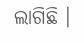ଲାଗିଛି ।